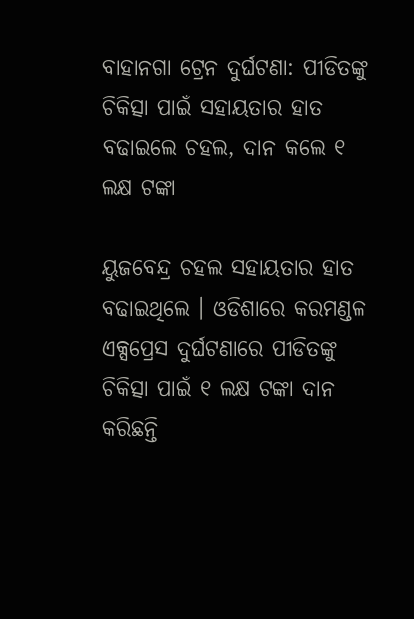ବାହାନଗା ଟ୍ରେନ ଦୁର୍ଘଟଣା: ପୀଡିତଙ୍କୁ ଚିକିତ୍ସା ପାଇଁ ସହାୟତାର ହାତ ବଢାଇଲେ ଚହଲ, ଦାନ କଲେ ୧ ଲକ୍ଷ ଟଙ୍କା

ୟୁଜବେନ୍ଦ୍ର ଚହଲ ସହାୟତାର ହାତ ବଢାଇଥିଲେ । ଓଡିଶାରେ କରମଣ୍ଡଳ ଏକ୍ସପ୍ରେସ ଦୁର୍ଘଟଣାରେ ପୀଡିତଙ୍କୁ ଚିକିତ୍ସା ପାଇଁ ୧ ଲକ୍ଷ ଟଙ୍କା ଦାନ କରିଛନ୍ତି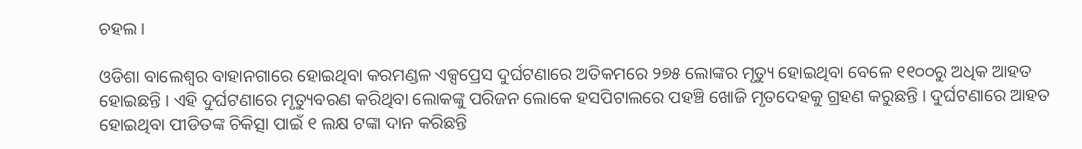ଚହଲ ।

ଓଡିଶା ବାଲେଶ୍ବର ବାହାନଗାରେ ହୋଇଥିବା କରମଣ୍ଡଳ ଏକ୍ସପ୍ରେସ ଦୁର୍ଘଟଣାରେ ଅତିକମରେ ୨୭୫ ଲୋଙ୍କର ମୃତ୍ୟୁ ହୋଇଥିବା ବେଳେ ୧୧୦୦ରୁ ଅଧିକ ଆହତ ହୋଇଛନ୍ତି । ଏହି ଦୁର୍ଘଟଣାରେ ମୃତ୍ୟୁବରଣ କରିଥିବା ଲୋକଙ୍କୁ ପରିଜନ ଲୋକେ ହସପିଟାଲରେ ପହଞ୍ଚି ଖୋଜି ମୃତଦେହକୁ ଗ୍ରହଣ କରୁଛନ୍ତି । ଦୁର୍ଘଟଣାରେ ଆହତ ହୋଇଥିବା ପୀଡିତଙ୍କ ଚିକିତ୍ସା ପାଇଁ ୧ ଲକ୍ଷ ଟଙ୍କା ଦାନ କରିଛନ୍ତି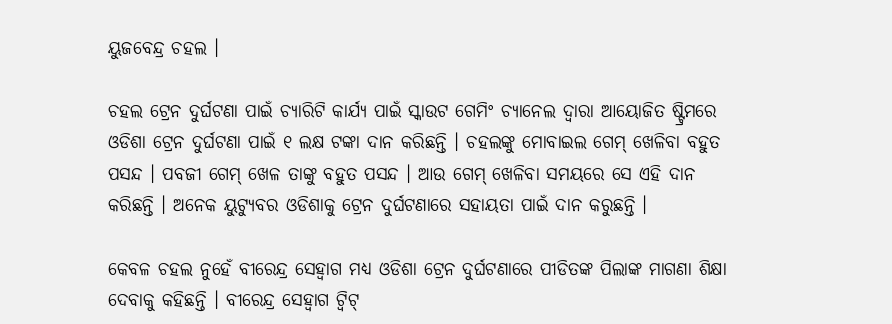ୟୁଜବେନ୍ଦ୍ର ଚହଲ ।

ଚହଲ ଟ୍ରେନ ଦୁର୍ଘଟଣା ପାଇଁ ଚ୍ଯାରିଟି କାର୍ଯ୍ୟ ପାଇଁ ସ୍କାଉଟ ଗେମିଂ ଚ୍ୟାନେଲ ଦ୍ବାରା ଆୟୋଜିତ ଷ୍ଟ୍ରିମରେ ଓଡିଶା ଟ୍ରେନ ଦୁର୍ଘଟଣା ପାଇଁ ୧ ଲକ୍ଷ ଟଙ୍କା ଦାନ କରିଛନ୍ତି । ଚହଲଙ୍କୁ ମୋବାଇଲ ଗେମ୍ ଖେଳିବା ବହୁତ ପସନ୍ଦ । ପବଜୀ ଗେମ୍ ଖେଳ ତାଙ୍କୁ ବହୁତ ପସନ୍ଦ । ଆଉ ଗେମ୍ ଖେଳିବା ସମୟରେ ସେ ଏହି ଦାନ କରିଛନ୍ତି । ଅନେକ ୟୁଟ୍ଯୁବର ଓଡିଶାକୁ ଟ୍ରେନ ଦୁର୍ଘଟଣାରେ ସହାୟତା ପାଇଁ ଦାନ କରୁଛନ୍ତି ।

କେବଳ ଚହଲ ନୁହେଁ ବୀରେନ୍ଦ୍ର ସେହ୍ବାଗ ମଧ୍ୟ ଓଡିଶା ଟ୍ରେନ ଦୁର୍ଘଟଣାରେ ପୀଡିତଙ୍କ ପିଲାଙ୍କ ମାଗଣା ଶିକ୍ଷା ଦେବାକୁ କହିଛନ୍ତି । ବୀରେନ୍ଦ୍ର ସେହ୍ଵାଗ ଟ୍ଵିଟ୍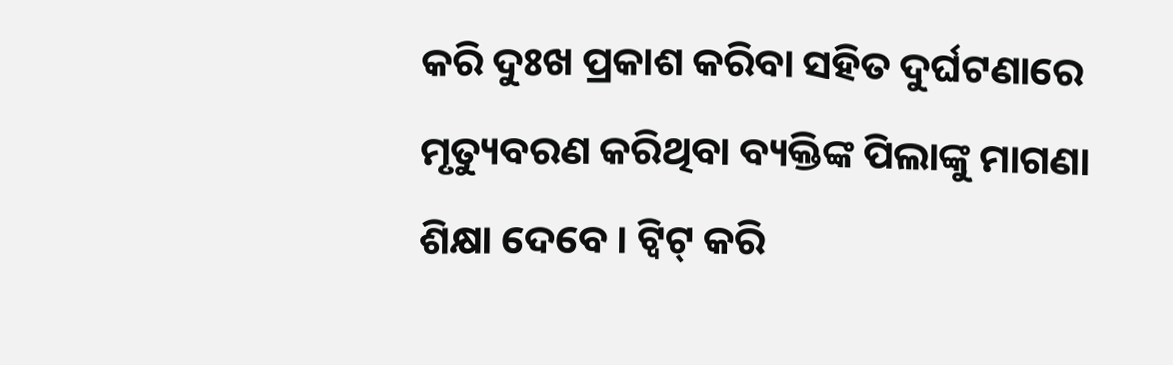କରି ଦୁଃଖ ପ୍ରକାଶ କରିବା ସହିତ ଦୁର୍ଘଟଣାରେ ମୃତ୍ୟୁବରଣ କରିଥିବା ବ୍ୟକ୍ତିଙ୍କ ପିଲାଙ୍କୁ ମାଗଣା ଶିକ୍ଷା ଦେବେ । ଟ୍ଵିଟ୍ କରି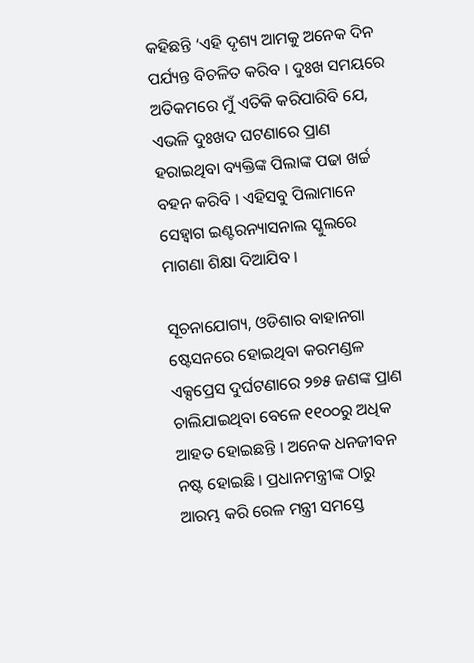କହିଛନ୍ତି ‘ଏହି ଦୃଶ୍ୟ ଆମକୁ ଅନେକ ଦିନ ପର୍ଯ୍ୟନ୍ତ ବିଚଳିତ କରିବ । ଦୁଃଖ ସମୟରେ ଅତିକମରେ ମୁଁ ଏତିକି କରିପାରିବି ଯେ, ଏଭଳି ଦୁଃଖଦ ଘଟଣାରେ ପ୍ରାଣ ହରାଇଥିବା ବ୍ୟକ୍ତିଙ୍କ ପିଲାଙ୍କ ପଢା ଖର୍ଚ୍ଚ ବହନ କରିବି । ଏହିସବୁ ପିଲାମାନେ ସେହ୍ଵାଗ ଇଣ୍ଟରନ୍ୟାସନାଲ ସ୍କୁଲରେ ମାଗଣା ଶିକ୍ଷା ଦିଆଯିବ ।

ସୂଚନାଯୋଗ୍ୟ, ଓଡିଶାର ବାହାନଗା ଷ୍ଟେସନରେ ହୋଇଥିବା କରମଣ୍ଡଳ ଏକ୍ସପ୍ରେସ ଦୁର୍ଘଟଣାରେ ୨୭୫ ଜଣଙ୍କ ପ୍ରାଣ ଚାଲିଯାଇଥିବା ବେଳେ ୧୧୦୦ରୁ ଅଧିକ ଆହତ ହୋଇଛନ୍ତି । ଅନେକ ଧନଜୀବନ ନଷ୍ଟ ହୋଇଛି । ପ୍ରଧାନମନ୍ତ୍ରୀଙ୍କ ଠାରୁ ଆରମ୍ଭ କରି ରେଳ ମନ୍ତ୍ରୀ ସମସ୍ତେ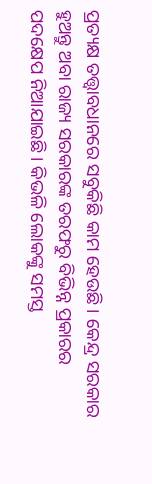ପ୍ରତ୍ୟକ୍ଷ ତତ୍ତ୍ୱାବଧାନରେ ସବୁକିଛି କାମ ହେଉଛି । କେନ୍ଦ୍ର ସରକାର ହୁଅନ୍ତୁ ଅବା ରାଜ୍ୟ ସରକାରଙ୍କ ତରଫରୁ ବିଭିନ୍ନ ପ୍ରକାରର ପଦକ୍ଷେପ ନିଆଯାଇଛି । କିଭଳି ଲୋକଙ୍କୁ ସମସ୍ତ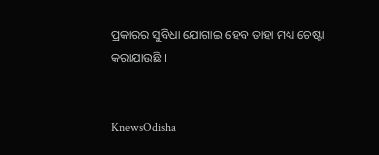ପ୍ରକାରର ସୁବିଧା ଯୋଗାଇ ହେବ ତାହା ମଧ୍ୟ ଚେଷ୍ଟା କରାଯାଉଛି ।


KnewsOdisha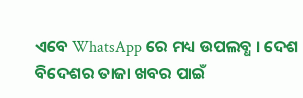ଏବେ WhatsApp ରେ ମଧ୍ୟ ଉପଲବ୍ଧ । ଦେଶ ବିଦେଶର ତାଜା ଖବର ପାଇଁ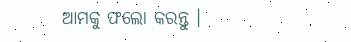ଆମକୁ ଫଲୋ କରନ୍ତୁ ।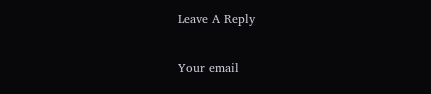Leave A Reply

Your email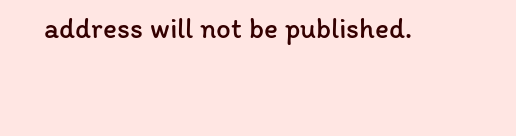address will not be published.